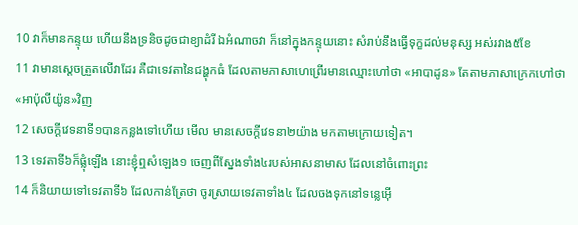10 វាក៏មានកន្ទុយ ហើយនឹងទ្រនិចដូចជាខ្យាដំរី ឯអំណាចវា ក៏នៅក្នុងកន្ទុយនោះ សំរាប់នឹងធ្វើទុក្ខដល់មនុស្ស អស់រវាង៥ខែ
11 វាមានស្តេចត្រួតលើវាដែរ គឺជាទេវតានៃជង្ហុកធំ ដែលតាមភាសាហេព្រើរមានឈ្មោះហៅថា «អាបាដូន» តែតាមភាសាក្រេកហៅថា «អាប៉ុលីយ៉ូន»វិញ
12 សេចក្ដីវេទនាទី១បានកន្លងទៅហើយ មើល មានសេចក្ដីវេទនា២យ៉ាង មកតាមក្រោយទៀត។
13 ទេវតាទី៦ក៏ផ្លុំឡើង នោះខ្ញុំឮសំឡេង១ ចេញពីស្នែងទាំង៤របស់អាសនាមាស ដែលនៅចំពោះព្រះ
14 ក៏និយាយទៅទេវតាទី៦ ដែលកាន់ត្រែថា ចូរស្រាយទេវតាទាំង៤ ដែលចងទុកនៅទន្លេអ៊ើ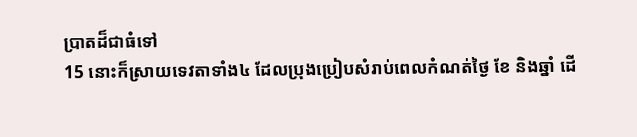ប្រាតដ៏ជាធំទៅ
15 នោះក៏ស្រាយទេវតាទាំង៤ ដែលប្រុងប្រៀបសំរាប់ពេលកំណត់ថ្ងៃ ខែ និងឆ្នាំ ដើ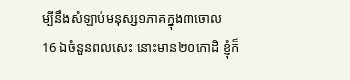ម្បីនឹងសំឡាប់មនុស្ស១ភាគក្នុង៣ចោល
16 ឯចំនួនពលសេះ នោះមាន២០កោដិ ខ្ញុំក៏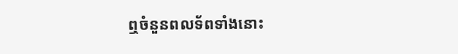ឮចំនួនពលទ័ពទាំងនោះ